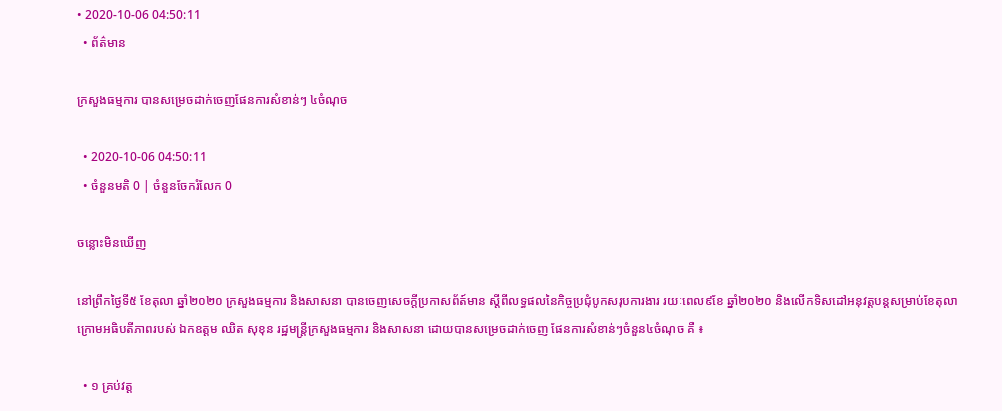• 2020-10-06 04:50:11
  • ព័ត៌មាន

ក្រសួងធម្មការ បានសម្រេចដាក់ចេញផែនការសំខាន់ៗ ៤ចំណុច

  • 2020-10-06 04:50:11
  • ចំនួនមតិ 0 | ចំនួនចែករំលែក 0

ចន្លោះមិនឃើញ

នៅព្រឹកថ្ងៃទី៥ ខែតុលា ឆ្នាំ២០២០ ក្រសួងធម្មការ និងសាសនា បានចេញសេចក្តីប្រកាសព័ត៍មាន ស្តីពីលទ្ធផលនៃកិច្ចប្រជុំបូកសរុបការងារ រយៈពេល៩ខែ ឆ្នាំ២០២០ និងលើកទិសដៅអនុវត្តបន្តសម្រាប់ខែតុលា ក្រោមអធិបតីភាពរបស់ ឯកឧត្តម ឈិត សុខុន រដ្ឋមន្រ្តីក្រសួងធម្មការ និងសាសនា ដោយបានសម្រេចដាក់ចេញ ផែនការសំខាន់ៗចំនួន៤ចំណុច គឺ ៖

  • ១ គ្រប់វត្ត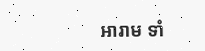អារាម ទាំ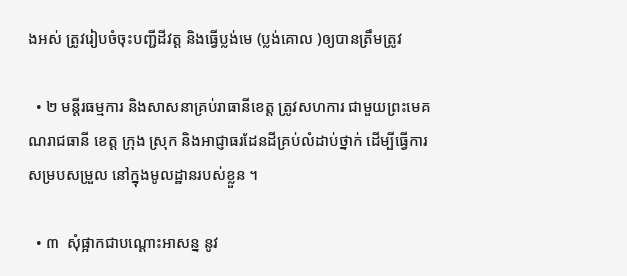ងអស់ ត្រូវរៀបចំចុះបញ្ជីដីវត្ត និងធ្វើប្លង់មេ (ប្លង់គោល )ឲ្យបានត្រឹមត្រូវ

  • ២ មន្តីរធម្មការ និងសាសនាគ្រប់រាធានីខេត្ត ត្រូវសហការ ជាមួយព្រះមេគណរាជធានី ខេត្ត ក្រុង ស្រុក និងអាជ្ញាធរដែនដីគ្រប់លំដាប់ថ្នាក់ ដើម្បីធ្វើការសម្របសម្រួល នៅក្នុងមូលដ្ឋានរបស់ខ្លួន ។

  • ៣  សុំផ្អាកជាបណ្តោះអាសន្ន នូវ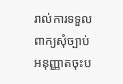រាល់ការទទួលពាក្យសុំច្បាប់អនុញ្ញាតចុះប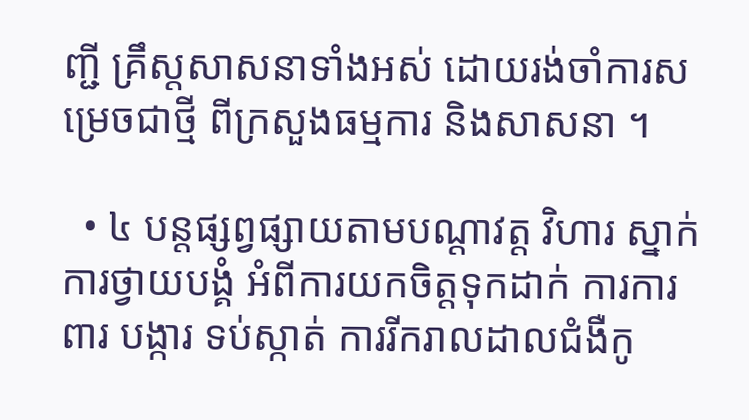ញ្ជី គ្រឹស្តសាសនាទាំងអស់ ដោយរង់ចាំការសម្រេចជាថ្មី ពីក្រសួងធម្មការ និងសាសនា ។

  • ៤ បន្តផ្សព្វផ្សាយតាមបណ្តាវត្ត វិហារ ស្នាក់ការថ្វាយបង្គំ អំពីការយកចិត្តទុកដាក់ ការការពារ បង្ការ ទប់ស្កាត់ ការរីករាលដាលជំងឺកូ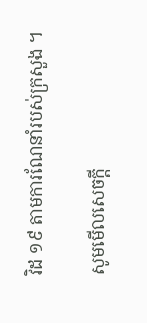វិដ ១៩ តាមការណែនាំរបស់ក្រសួង ។

សូមមើលសេចក្តី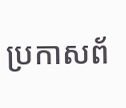ប្រកាសព័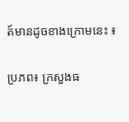ត៍មានដូចខាងក្រោមនេះ ៖

ប្រភព៖ ក្រសួងធ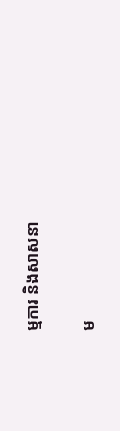ម្មការ និងសាសនា

ម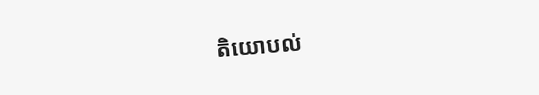តិយោបល់